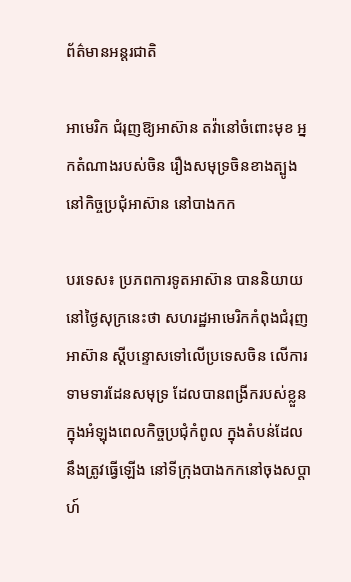ព័ត៌មានអន្តរជាតិ

អាមេរិក ជំរុញឱ្យអាស៊ាន តវ៉ានៅចំពោះមុខ អ្នកតំណាងរបស់ចិន រឿងសមុទ្រចិនខាងត្បូង នៅកិច្ចប្រជុំអាស៊ាន នៅបាងកក

បរទេស៖ ប្រភពការទូតអាស៊ាន បាននិយាយនៅថ្ងៃសុក្រនេះថា សហរដ្ឋអាមេរិកកំពុងជំរុញអាស៊ាន ស្តីបន្ទោសទៅលើប្រទេសចិន លើការទាមទារដែនសមុទ្រ ដែលបានពង្រីករបស់ខ្លួន ក្នុងអំឡុងពេលកិច្ចប្រជុំកំពូល ក្នុងតំបន់ដែលនឹងត្រូវធ្វើឡើង នៅទីក្រុងបាងកកនៅចុងសប្តាហ៍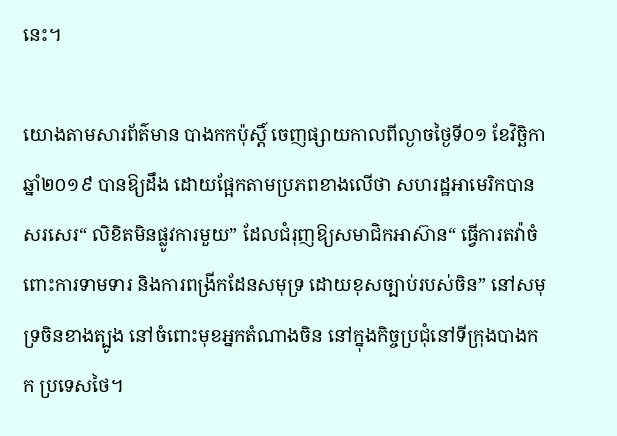នេះ។

យោងតាមសារព័ត៌មាន បាងកកប៉ុស្តិ៍ ចេញផ្សាយកាលពីល្ងាចថ្ងៃទី០១ ខែវិច្ឆិកា ឆ្នាំ២០១៩ បានឱ្យដឹង ដោយផ្អែកតាមប្រភពខាងលើថា សហរដ្ឋអាមេរិកបានសរសេរ“ លិខិតមិនផ្លូវការមួយ” ដែលជំរុញឱ្យសមាជិកអាស៊ាន“ ធ្វើការតវ៉ាចំពោះការទាមទារ និងការពង្រីកដែនសមុទ្រ ដោយខុសច្បាប់របស់ចិន” នៅសមុទ្រចិនខាងត្បូង នៅចំពោះមុខអ្នកតំណាងចិន នៅក្នុងកិច្ចប្រជុំនៅទីក្រុងបាងកក ប្រទេសថៃ។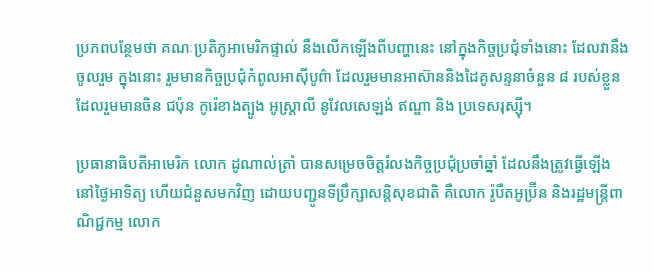ប្រភពបន្ថែមថា គណៈប្រតិភូអាមេរិកផ្ទាល់ នឹងលើកឡើងពីបញ្ហានេះ នៅក្នុងកិច្ចប្រជុំទាំងនោះ ដែលវានឹងចូលរួម ក្នុងនោះ រួមមានកិច្ចប្រជុំកំពូលអាស៊ីបូព៌ា ដែលរួមមានអាស៊ាននិងដៃគូសន្ទនាចំនួន ៨ របស់ខ្លួន ដែលរួមមានចិន ជប៉ុន កូរ៉េខាងត្បូង អូស្រ្តាលី នូវែលសេឡង់ ឥណ្ឌា និង ប្រទេសរុស្ស៊ី។

ប្រធានាធិបតីអាមេរិក លោក ដូណាល់ត្រាំ បានសម្រេចចិត្តរំលងកិច្ចប្រជុំប្រចាំឆ្នាំ ដែលនឹងត្រូវធ្វើឡើង នៅថ្ងៃអាទិត្យ ហើយជំនួសមកវិញ ដោយបញ្ជូនទីប្រឹក្សាសន្តិសុខជាតិ គឺលោក រ៉ូបឺតអូប៊្រីន និងរដ្ឋមន្រ្តីពាណិជ្ជកម្ម លោក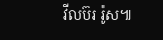វីលប៊រ រ៉ូស៕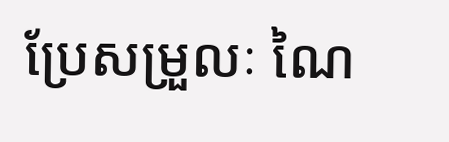ប្រែសម្រួលៈ ណៃ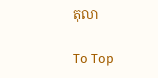តុលា

To Top